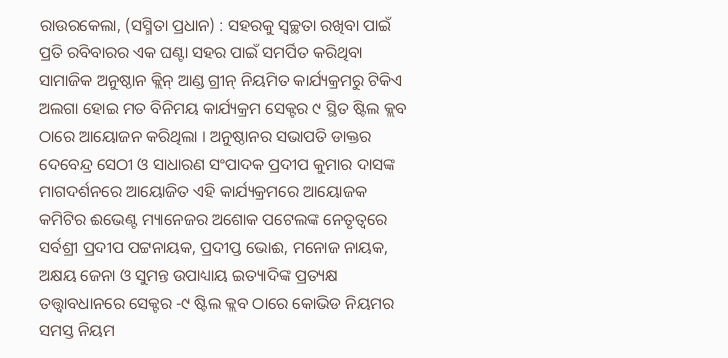ରାଉରକେଲା, (ସସ୍ମିତା ପ୍ରଧାନ) : ସହରକୁ ସ୍ୱଚ୍ଛତା ରଖିବା ପାଇଁ ପ୍ରତି ରବିବାରର ଏକ ଘଣ୍ଟା ସହର ପାଇଁ ସମର୍ପିତ କରିଥିବା ସାମାଜିକ ଅନୁଷ୍ଠାନ କ୍ଲିନ୍ ଆଣ୍ଡ ଗ୍ରୀନ୍ ନିୟମିତ କାର୍ଯ୍ୟକ୍ରମରୁ ଟିକିଏ ଅଲଗା ହୋଇ ମତ ବିନିମୟ କାର୍ଯ୍ୟକ୍ରମ ସେକ୍ଟର ୯ ସ୍ଥିତ ଷ୍ଟିଲ କ୍ଲବ ଠାରେ ଆୟୋଜନ କରିଥିଲା । ଅନୁଷ୍ଠାନର ସଭାପତି ଡାକ୍ତର ଦେବେନ୍ଦ୍ର ସେଠୀ ଓ ସାଧାରଣ ସଂପାଦକ ପ୍ରଦୀପ କୁମାର ଦାସଙ୍କ ମାଗଦର୍ଶନରେ ଆୟୋଜିତ ଏହି କାର୍ଯ୍ୟକ୍ରମରେ ଆୟୋଜକ କମିଟିର ଈଭେଣ୍ଟ ମ୍ୟାନେଜର ଅଶୋକ ପଟେଲଙ୍କ ନେତୃତ୍ୱରେ ସର୍ବଶ୍ରୀ ପ୍ରଦୀପ ପଟ୍ଟନାୟକ, ପ୍ରଦୀପ୍ତ ଭୋଈ, ମନୋଜ ନାୟକ, ଅକ୍ଷୟ ଜେନା ଓ ସୁମନ୍ତ ଉପାଧ୍ୟାୟ ଇତ୍ୟାଦିଙ୍କ ପ୍ରତ୍ୟକ୍ଷ ତତ୍ତ୍ୱାବଧାନରେ ସେକ୍ଟର -୯ ଷ୍ଟିଲ କ୍ଲବ ଠାରେ କୋଭିଡ ନିୟମର ସମସ୍ତ ନିୟମ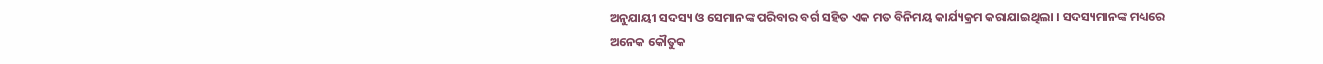ଅନୁଯାୟୀ ସଦସ୍ୟ ଓ ସେମାନଙ୍କ ପରିବାର ବର୍ଗ ସହିତ ଏକ ମତ ବିନିମୟ କାର୍ଯ୍ୟକ୍ରମ କରାଯାଇଥିଲା । ସଦସ୍ୟମାନଙ୍କ ମଧ୍ୟରେ ଅନେକ କୌତୁକ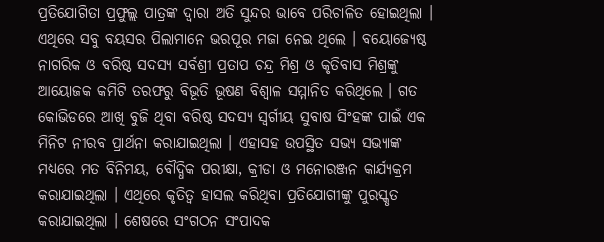ପ୍ରତିଯୋଗିତା ପ୍ରଫୁଲ୍ଲ ପାତ୍ରଙ୍କ ଦ୍ୱାରା ଅତି ସୁନ୍ଦର ଭାବେ ପରିଚାଳିତ ହୋଇଥିଲା । ଏଥିରେ ସବୁ ବୟସର ପିଲାମାନେ ଭରପୂର ମଜା ନେଇ ଥିଲେ । ବୟୋଜ୍ୟେଷ୍ଠ ନାଗରିକ ଓ ବରିଷ୍ଠ ସଦସ୍ୟ ସର୍ବଶ୍ରୀ ପ୍ରତାପ ଚନ୍ଦ୍ର ମିଶ୍ର ଓ କୃତିବାସ ମିଶ୍ରଙ୍କୁ ଆୟୋଜକ କମିଟି ତରଫରୁ ବିଭୂତି ଭୂଷଣ ବିଶ୍ୱାଳ ସମ୍ମାନିତ କରିଥିଲେ । ଗତ କୋଭିଡରେ ଆଖି ବୁଜି ଥିବା ବରିଷ୍ଠ ସଦସ୍ୟ ସ୍ୱର୍ଗୀୟ ସୁବାଷ ସିଂହଙ୍କ ପାଇଁ ଏକ ମିନିଟ ନୀରବ ପ୍ରାର୍ଥନା କରାଯାଇଥିଲା । ଏହାସହ ଉପସ୍ଥିତ ସଭ୍ୟ ସଭ୍ୟାଙ୍କ ମଧ୍ୟରେ ମତ ବିନିମୟ, ବୌଦ୍ଧିକ ପରୀକ୍ଷା, କ୍ରୀଡା ଓ ମନୋରଞ୍ଜନ କାର୍ଯ୍ୟକ୍ରମ କରାଯାଇଥିଲା । ଏଥିରେ କୃତିତ୍ୱ ହାସଲ କରିଥିବା ପ୍ରତିଯୋଗୀଙ୍କୁ ପୁରସ୍କୃତ କରାଯାଇଥିଲା । ଶେଷରେ ସଂଗଠନ ସଂପାଦକ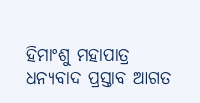ହିମାଂଶୁ ମହାପାତ୍ର ଧନ୍ୟବାଦ ପ୍ରସ୍ତାବ ଆଗତ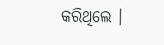କରିଥିଲେ ।